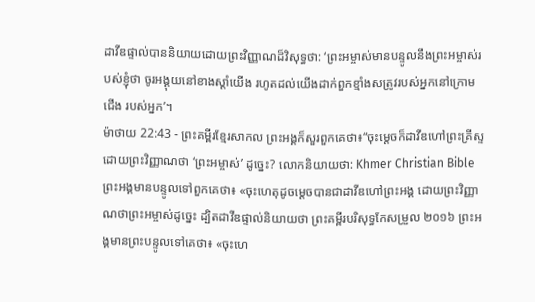ដាវីឌផ្ទាល់បាននិយាយដោយព្រះវិញ្ញាណដ៏វិសុទ្ធថា: ‘ព្រះអម្ចាស់មានបន្ទូលនឹងព្រះអម្ចាស់របស់ខ្ញុំថា ចូរអង្គុយនៅខាងស្ដាំយើង រហូតដល់យើងដាក់ពួកខ្មាំងសត្រូវរបស់អ្នកនៅក្រោមជើង របស់អ្នក’។
ម៉ាថាយ 22:43 - ព្រះគម្ពីរខ្មែរសាកល ព្រះអង្គក៏សួរពួកគេថា៖“ចុះម្ដេចក៏ដាវីឌហៅព្រះគ្រីស្ទដោយព្រះវិញ្ញាណថា ‘ព្រះអម្ចាស់’ ដូច្នេះ? លោកនិយាយថា: Khmer Christian Bible ព្រះអង្គមានបន្ទូលទៅពួកគេថា៖ «ចុះហេតុដូចម្ដេចបានជាដាវីឌហៅព្រះអង្គ ដោយព្រះវិញ្ញាណថាព្រះអម្ចាស់ដូច្នេះ ដ្បិតដាវីឌផ្ទាល់និយាយថា ព្រះគម្ពីរបរិសុទ្ធកែសម្រួល ២០១៦ ព្រះអង្គមានព្រះបន្ទូលទៅគេថា៖ «ចុះហេ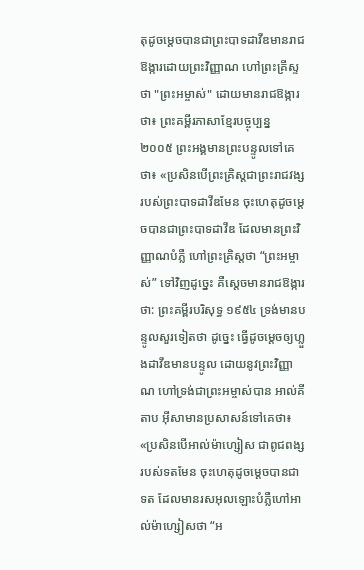តុដូចម្តេចបានជាព្រះបាទដាវីឌមានរាជឱង្ការដោយព្រះវិញ្ញាណ ហៅព្រះគ្រីស្ទថា "ព្រះអម្ចាស់" ដោយមានរាជឱង្ការថា៖ ព្រះគម្ពីរភាសាខ្មែរបច្ចុប្បន្ន ២០០៥ ព្រះអង្គមានព្រះបន្ទូលទៅគេថា៖ «ប្រសិនបើព្រះគ្រិស្តជាព្រះរាជវង្សរបស់ព្រះបាទដាវីឌមែន ចុះហេតុដូចម្ដេចបានជាព្រះបាទដាវីឌ ដែលមានព្រះវិញ្ញាណបំភ្លឺ ហៅព្រះគ្រិស្តថា “ព្រះអម្ចាស់” ទៅវិញដូច្នេះ គឺស្ដេចមានរាជឱង្ការថា: ព្រះគម្ពីរបរិសុទ្ធ ១៩៥៤ ទ្រង់មានបន្ទូលសួរទៀតថា ដូច្នេះ ធ្វើដូចម្តេចឲ្យហ្លួងដាវីឌមានបន្ទូល ដោយនូវព្រះវិញ្ញាណ ហៅទ្រង់ជាព្រះអម្ចាស់បាន អាល់គីតាប អ៊ីសាមានប្រសាសន៍ទៅគេថា៖ «ប្រសិនបើអាល់ម៉ាហ្សៀស ជាពូជពង្សរបស់ទតមែន ចុះហេតុដូចម្ដេចបានជាទត ដែលមានរសអុលឡោះបំភ្លឺហៅអាល់ម៉ាហ្សៀសថា “អ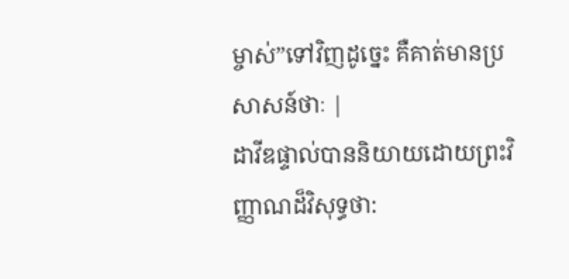ម្ចាស់”ទៅវិញដូច្នេះ គឺគាត់មានប្រសាសន៍ថាៈ |
ដាវីឌផ្ទាល់បាននិយាយដោយព្រះវិញ្ញាណដ៏វិសុទ្ធថា: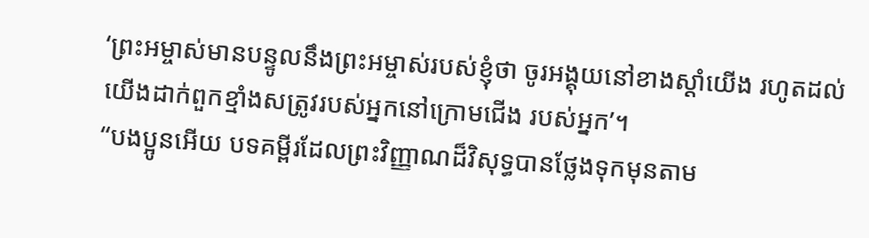‘ព្រះអម្ចាស់មានបន្ទូលនឹងព្រះអម្ចាស់របស់ខ្ញុំថា ចូរអង្គុយនៅខាងស្ដាំយើង រហូតដល់យើងដាក់ពួកខ្មាំងសត្រូវរបស់អ្នកនៅក្រោមជើង របស់អ្នក’។
“បងប្អូនអើយ បទគម្ពីរដែលព្រះវិញ្ញាណដ៏វិសុទ្ធបានថ្លែងទុកមុនតាម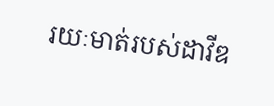រយៈមាត់របស់ដាវីឌ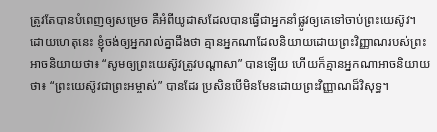ត្រូវតែបានបំពេញឲ្យសម្រេច គឺអំពីយូដាសដែលបានធ្វើជាអ្នកនាំផ្លូវឲ្យគេទៅចាប់ព្រះយេស៊ូវ។
ដោយហេតុនេះ ខ្ញុំចង់ឲ្យអ្នករាល់គ្នាដឹងថា គ្មានអ្នកណាដែលនិយាយដោយព្រះវិញ្ញាណរបស់ព្រះ អាចនិយាយថា៖ “សូមឲ្យព្រះយេស៊ូវត្រូវបណ្ដាសា” បានឡើយ ហើយក៏គ្មានអ្នកណាអាចនិយាយថា៖ “ព្រះយេស៊ូវជាព្រះអម្ចាស់” បានដែរ ប្រសិនបើមិនមែនដោយព្រះវិញ្ញាណដ៏វិសុទ្ធ។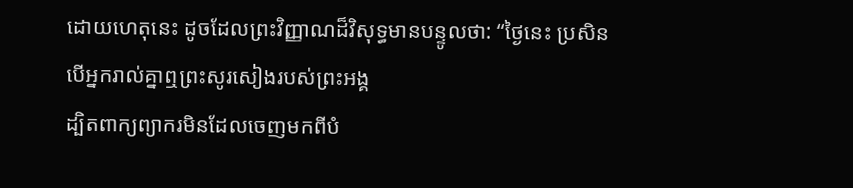ដោយហេតុនេះ ដូចដែលព្រះវិញ្ញាណដ៏វិសុទ្ធមានបន្ទូលថា: “ថ្ងៃនេះ ប្រសិនបើអ្នករាល់គ្នាឮព្រះសូរសៀងរបស់ព្រះអង្គ
ដ្បិតពាក្យព្យាករមិនដែលចេញមកពីបំ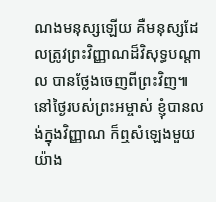ណងមនុស្សឡើយ គឺមនុស្សដែលត្រូវព្រះវិញ្ញាណដ៏វិសុទ្ធបណ្ដាល បានថ្លែងចេញពីព្រះវិញ៕
នៅថ្ងៃរបស់ព្រះអម្ចាស់ ខ្ញុំបានលង់ក្នុងវិញ្ញាណ ក៏ឮសំឡេងមួយយ៉ាង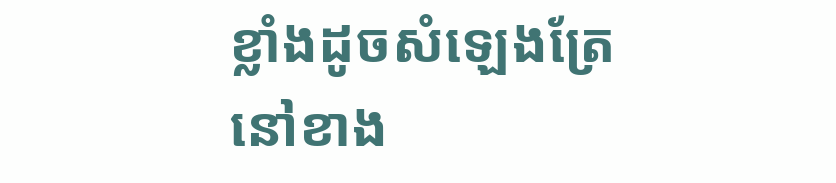ខ្លាំងដូចសំឡេងត្រែ នៅខាង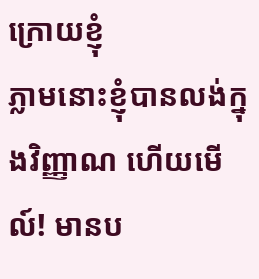ក្រោយខ្ញុំ
ភ្លាមនោះខ្ញុំបានលង់ក្នុងវិញ្ញាណ ហើយមើល៍! មានប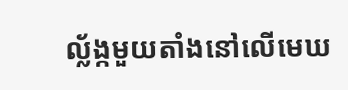ល្ល័ង្កមួយតាំងនៅលើមេឃ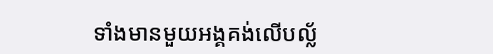ទាំងមានមួយអង្គគង់លើបល្ល័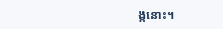ង្កនោះ។